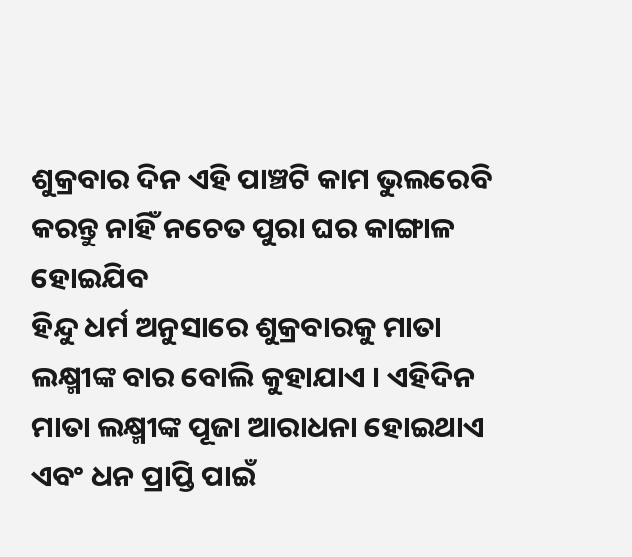ଶୁକ୍ରବାର ଦିନ ଏହି ପାଞ୍ଚଟି କାମ ଭୁଲରେବି କରନ୍ତୁ ନାହିଁ ନଚେତ ପୁରା ଘର କାଙ୍ଗାଳ ହୋଇଯିବ
ହିନ୍ଦୁ ଧର୍ମ ଅନୁସାରେ ଶୁକ୍ରବାରକୁ ମାତା ଲକ୍ଷ୍ମୀଙ୍କ ବାର ବୋଲି କୁହାଯାଏ । ଏହିଦିନ ମାତା ଲକ୍ଷ୍ମୀଙ୍କ ପୂଜା ଆରାଧନା ହୋଇଥାଏ ଏବଂ ଧନ ପ୍ରାପ୍ତି ପାଇଁ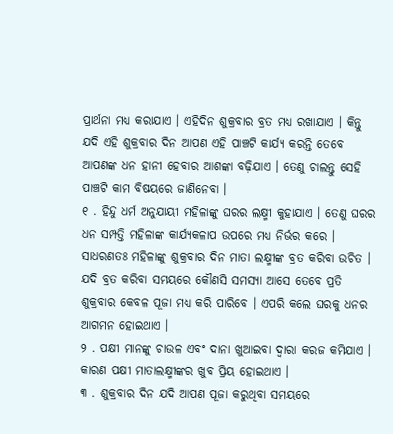ପ୍ରାର୍ଥନା ମଧ୍ୟ କରାଯାଏ । ଏହିଦିନ ଶୁକ୍ରବାର ବ୍ରତ ମଧ୍ୟ ରଖାଯାଏ । କିନ୍ତୁ ଯଦି ଏହି ଶୁକ୍ରବାର ଦିନ ଆପଣ ଏହି ପାଞ୍ଚଟି କାର୍ଯ୍ୟ କରନ୍ତି ତେବେ ଆପଣଙ୍କ ଧନ ହାନୀ ହେବାର ଆଶଙ୍କା ବଢ଼ିଯାଏ । ତେଣୁ ଚାଲନ୍ତୁ ସେହି ପାଞ୍ଚଟି କାମ ବିଷୟରେ ଜାଣିନେବା ।
୧ . ହିନ୍ଦୁ ଧର୍ମ ଅନୁଯାୟୀ ମହିଳାଙ୍କୁ ଘରର ଲକ୍ଷ୍ମୀ କୁହାଯାଏ । ତେଣୁ ଘରର ଧନ ସମ୍ପତ୍ତି ମହିଳାଙ୍କ କାର୍ଯ୍ୟକଳାପ ଉପରେ ମଧ୍ୟ ନିର୍ଭର କରେ । ସାଧରଣତଃ ମହିଳାଙ୍କୁ ଶୁକ୍ରବାର ଦିନ ମାତା ଲକ୍ଷ୍ମୀଙ୍କ ବ୍ରତ କରିବା ଉଚିତ । ଯଦି ବ୍ରତ କରିବା ସମୟରେ କୌଣସି ସମସ୍ୟା ଆସେ ତେବେ ପ୍ରତି ଶୁକ୍ରବାର କେବଳ ପୂଜା ମଧ୍ୟ କରି ପାରିବେ । ଏପରି କଲେ ଘରକୁ ଧନର ଆଗମନ ହୋଇଥାଏ ।
୨ . ପକ୍ଷୀ ମାନଙ୍କୁ ଚାଉଳ ଏବଂ ଦାନା ଖୁଆଇବା ଦ୍ୱାରା କରଜ କମିଯାଏ । କାରଣ ପକ୍ଷୀ ମାତାଲକ୍ଷ୍ମୀଙ୍କର ଖୁବ ପ୍ରିୟ ହୋଇଥାଏ ।
୩ . ଶୁକ୍ରବାର ଦିନ ଯଦି ଆପଣ ପୂଜା କରୁଥିବା ସମୟରେ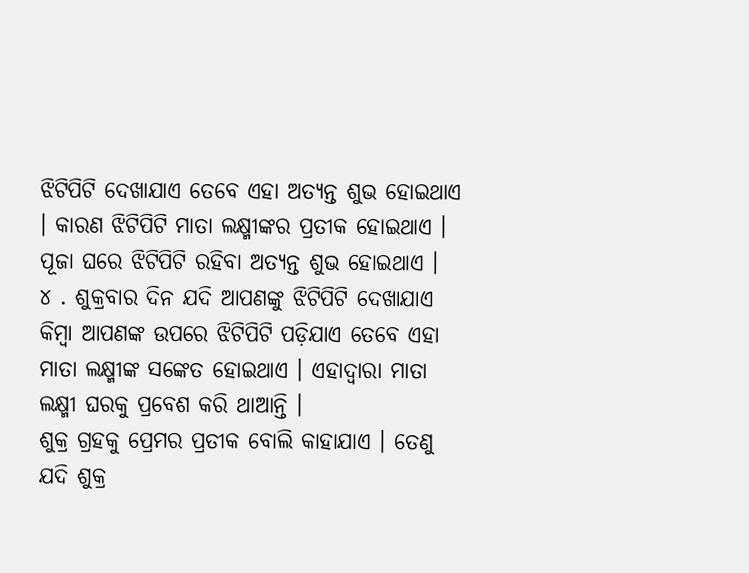ଝିଟିପିଟି ଦେଖାଯାଏ ତେବେ ଏହା ଅତ୍ୟନ୍ତ ଶୁଭ ହୋଇଥାଏ । କାରଣ ଝିଟିପିଟି ମାତା ଲକ୍ଷ୍ମୀଙ୍କର ପ୍ରତୀକ ହୋଇଥାଏ । ପୂଜା ଘରେ ଝିଟିପିଟି ରହିବା ଅତ୍ୟନ୍ତ ଶୁଭ ହୋଇଥାଏ ।
୪ . ଶୁକ୍ରବାର ଦିନ ଯଦି ଆପଣଙ୍କୁ ଝିଟିପିଟି ଦେଖାଯାଏ କିମ୍ବା ଆପଣଙ୍କ ଉପରେ ଝିଟିପିଟି ପଡ଼ିଯାଏ ତେବେ ଏହା ମାତା ଲକ୍ଷ୍ମୀଙ୍କ ସଙ୍କେତ ହୋଇଥାଏ । ଏହାଦ୍ବାରା ମାତା ଲକ୍ଷ୍ମୀ ଘରକୁ ପ୍ରବେଶ କରି ଥାଆନ୍ତି ।
ଶୁକ୍ର ଗ୍ରହକୁ ପ୍ରେମର ପ୍ରତୀକ ବୋଲି କାହାଯାଏ । ତେଣୁ ଯଦି ଶୁକ୍ର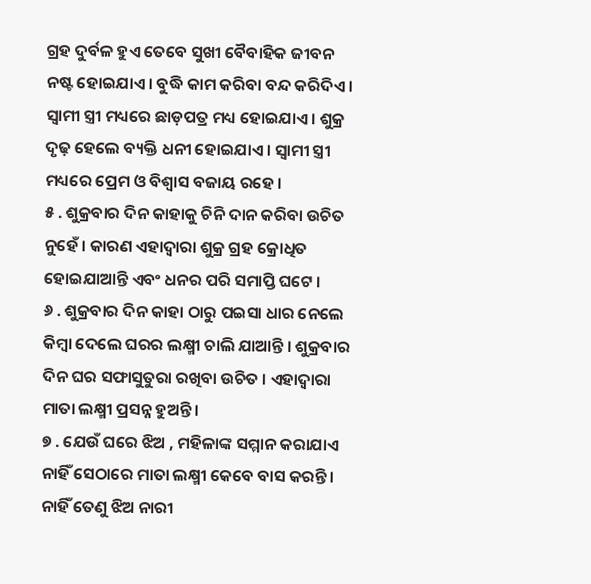ଗ୍ରହ ଦୁର୍ବଳ ହୁଏ ତେବେ ସୁଖୀ ବୈବାହିକ ଜୀବନ ନଷ୍ଟ ହୋଇଯାଏ । ବୁଦ୍ଧି କାମ କରିବା ବନ୍ଦ କରିଦିଏ । ସ୍ୱାମୀ ସ୍ତ୍ରୀ ମଧ୍ୟରେ ଛାଡ଼ପତ୍ର ମଧ୍ୟ ହୋଇଯାଏ । ଶୁକ୍ର ଦୃଢ଼ ହେଲେ ବ୍ୟକ୍ତି ଧନୀ ହୋଇଯାଏ । ସ୍ୱାମୀ ସ୍ତ୍ରୀ ମଧ୍ୟରେ ପ୍ରେମ ଓ ବିଶ୍ୱାସ ବଜାୟ ରହେ ।
୫ . ଶୁକ୍ରବାର ଦିନ କାହାକୁ ଚିନି ଦାନ କରିବା ଉଚିତ ନୁହେଁ । କାରଣ ଏହାଦ୍ବାରା ଶୁକ୍ର ଗ୍ରହ କ୍ରୋଧିତ ହୋଇଯାଆନ୍ତି ଏବଂ ଧନର ପରି ସମାପ୍ତି ଘଟେ ।
୬ . ଶୁକ୍ରବାର ଦିନ କାହା ଠାରୁ ପଇସା ଧାର ନେଲେ କିମ୍ବା ଦେଲେ ଘରର ଲକ୍ଷ୍ମୀ ଚାଲି ଯାଆନ୍ତି । ଶୁକ୍ରବାର ଦିନ ଘର ସଫାସୁତୁରା ରଖିବା ଉଚିତ । ଏହାଦ୍ବାରା ମାତା ଲକ୍ଷ୍ମୀ ପ୍ରସନ୍ନ ହୁଅନ୍ତି ।
୭ . ଯେଉଁ ଘରେ ଝିଅ , ମହିଳାଙ୍କ ସମ୍ମାନ କରାଯାଏ ନାହିଁ ସେଠାରେ ମାତା ଲକ୍ଷ୍ମୀ କେବେ ବାସ କରନ୍ତି । ନାହିଁ ତେଣୁ ଝିଅ ନାରୀ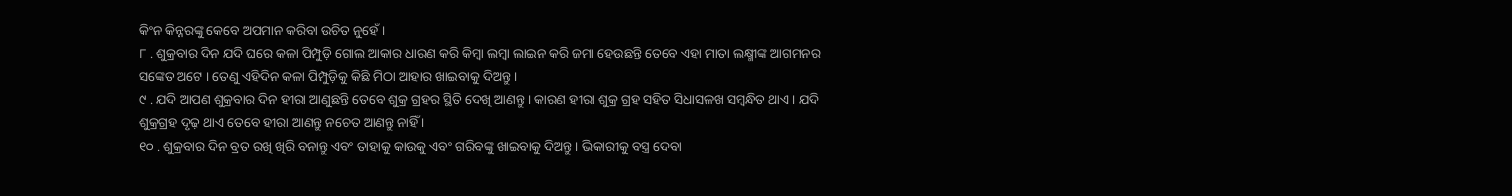କିଂନ କିନ୍ନରଙ୍କୁ କେବେ ଅପମାନ କରିବା ଉଚିତ ନୁହେଁ ।
୮ . ଶୁକ୍ରବାର ଦିନ ଯଦି ଘରେ କଳା ପିମ୍ପୁଡ଼ି ଗୋଲ ଆକାର ଧାରଣ କରି କିମ୍ବା ଲମ୍ବା ଲାଇନ କରି ଜମା ହେଉଛନ୍ତି ତେବେ ଏହା ମାତା ଲକ୍ଷ୍ମୀଙ୍କ ଆଗମନର ସଙ୍କେତ ଅଟେ । ତେଣୁ ଏହିଦିନ କଳା ପିମ୍ପୁଡ଼ିକୁ କିଛି ମିଠା ଆହାର ଖାଇବାକୁ ଦିଅନ୍ତୁ ।
୯ . ଯଦି ଆପଣ ଶୁକ୍ରବାର ଦିନ ହୀରା ଆଣୁଛନ୍ତି ତେବେ ଶୁକ୍ର ଗ୍ରହର ସ୍ଥିତି ଦେଖି ଆଣନ୍ତୁ । କାରଣ ହୀରା ଶୁକ୍ର ଗ୍ରହ ସହିତ ସିଧାସଳଖ ସମ୍ବନ୍ଧିତ ଥାଏ । ଯଦି ଶୁକ୍ରଗ୍ରହ ଦୃଢ଼ ଥାଏ ତେବେ ହୀରା ଆଣନ୍ତୁ ନଚେତ ଆଣନ୍ତୁ ନାହିଁ ।
୧୦ . ଶୁକ୍ରବାର ଦିନ ବ୍ରତ ରଖି ଖିରି ବନାନ୍ତୁ ଏବଂ ତାହାକୁ କାଉକୁ ଏବଂ ଗରିବଙ୍କୁ ଖାଇବାକୁ ଦିଅନ୍ତୁ । ଭିକାରୀକୁ ବସ୍ତ୍ର ଦେବା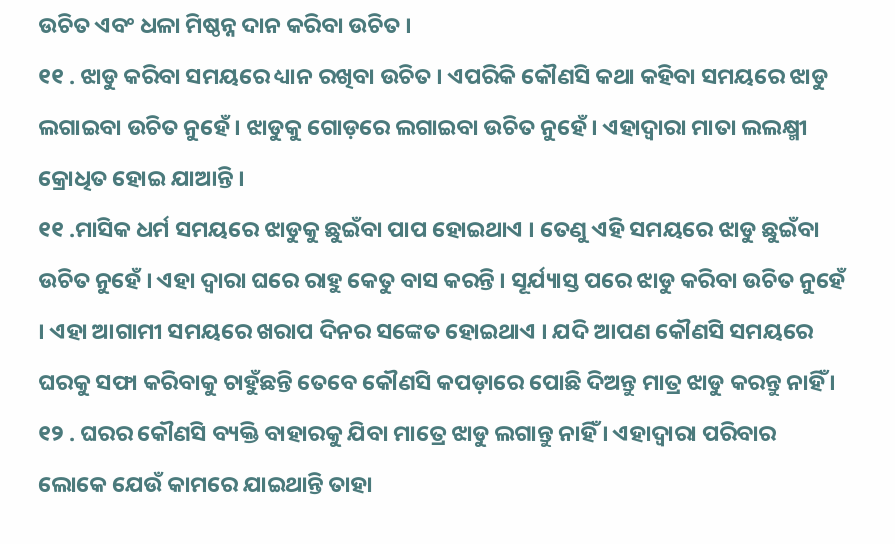ଉଚିତ ଏବଂ ଧଳା ମିଷ୍ଠନ୍ନ ଦାନ କରିବା ଉଚିତ ।
୧୧ . ଝାଡୁ କରିବା ସମୟରେ ଧ୍ୟାନ ରଖିବା ଉଚିତ । ଏପରିକି କୌଣସି କଥା କହିବା ସମୟରେ ଝାଡୁ ଲଗାଇବା ଉଚିତ ନୁହେଁ । ଝାଡୁକୁ ଗୋଡ଼ରେ ଲଗାଇବା ଉଚିତ ନୁହେଁ । ଏହାଦ୍ବାରା ମାତା ଲଲକ୍ଷ୍ମୀ କ୍ରୋଧିତ ହୋଇ ଯାଆନ୍ତି ।
୧୧ .ମାସିକ ଧର୍ମ ସମୟରେ ଝାଡୁକୁ ଛୁଇଁବା ପାପ ହୋଇଥାଏ । ତେଣୁ ଏହି ସମୟରେ ଝାଡୁ ଛୁଇଁବା ଉଚିତ ନୁହେଁ । ଏହା ଦ୍ୱାରା ଘରେ ରାହୁ କେତୁ ବାସ କରନ୍ତି । ସୂର୍ଯ୍ୟାସ୍ତ ପରେ ଝାଡୁ କରିବା ଉଚିତ ନୁହେଁ । ଏହା ଆଗାମୀ ସମୟରେ ଖରାପ ଦିନର ସଙ୍କେତ ହୋଇଥାଏ । ଯଦି ଆପଣ କୌଣସି ସମୟରେ ଘରକୁ ସଫା କରିବାକୁ ଚାହୁଁଛନ୍ତି ତେବେ କୌଣସି କପଡ଼ାରେ ପୋଛି ଦିଅନ୍ତୁ ମାତ୍ର ଝାଡୁ କରନ୍ତୁ ନାହିଁ ।
୧୨ . ଘରର କୌଣସି ବ୍ୟକ୍ତି ବାହାରକୁ ଯିବା ମାତ୍ରେ ଝାଡୁ ଲଗାନ୍ତୁ ନାହିଁ । ଏହାଦ୍ବାରା ପରିବାର ଲୋକେ ଯେଉଁ କାମରେ ଯାଇଥାନ୍ତି ତାହା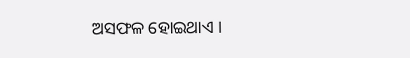ଅସଫଳ ହୋଇଥାଏ ।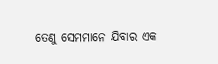ତେଣୁ ସେମମାନେ ଯିବାର ଏକ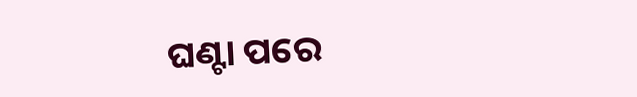ଘଣ୍ଟା ପରେ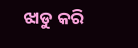ଝାଡୁ କରି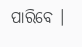ପାରିବେ ।